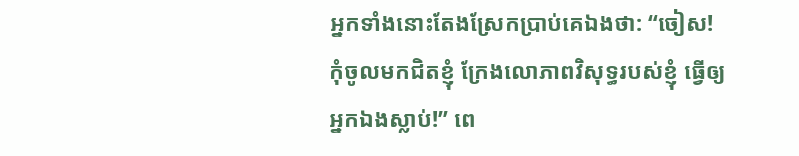អ្នកទាំងនោះតែងស្រែកប្រាប់គេឯងថា: “ចៀស! កុំចូលមកជិតខ្ញុំ ក្រែងលោភាពវិសុទ្ធរបស់ខ្ញុំ ធ្វើឲ្យអ្នកឯងស្លាប់!” ពេ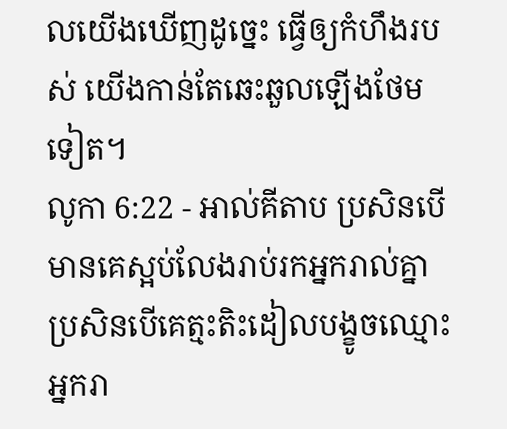លយើងឃើញដូច្នេះ ធ្វើឲ្យកំហឹងរបស់ យើងកាន់តែឆេះឆួលឡើងថែមទៀត។
លូកា 6:22 - អាល់គីតាប ប្រសិនបើមានគេស្អប់លែងរាប់រកអ្នករាល់គ្នា ប្រសិនបើគេត្មះតិះដៀលបង្ខូចឈ្មោះអ្នករា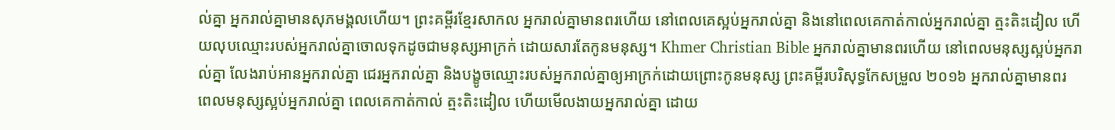ល់គ្នា អ្នករាល់គ្នាមានសុភមង្គលហើយ។ ព្រះគម្ពីរខ្មែរសាកល អ្នករាល់គ្នាមានពរហើយ នៅពេលគេស្អប់អ្នករាល់គ្នា និងនៅពេលគេកាត់កាល់អ្នករាល់គ្នា ត្មះតិះដៀល ហើយលុបឈ្មោះរបស់អ្នករាល់គ្នាចោលទុកដូចជាមនុស្សអាក្រក់ ដោយសារតែកូនមនុស្ស។ Khmer Christian Bible អ្នករាល់គ្នាមានពរហើយ នៅពេលមនុស្សស្អប់អ្នករាល់គ្នា លែងរាប់អានអ្នករាល់គ្នា ជេរអ្នករាល់គ្នា និងបង្ខូចឈ្មោះរបស់អ្នករាល់គ្នាឲ្យអាក្រក់ដោយព្រោះកូនមនុស្ស ព្រះគម្ពីរបរិសុទ្ធកែសម្រួល ២០១៦ អ្នករាល់គ្នាមានពរ ពេលមនុស្សស្អប់អ្នករាល់គ្នា ពេលគេកាត់កាល់ ត្មះតិះដៀល ហើយមើលងាយអ្នករាល់គ្នា ដោយ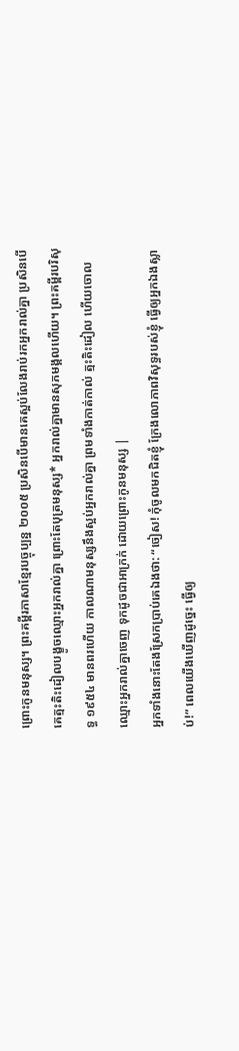ព្រោះកូនមនុស្ស។ ព្រះគម្ពីរភាសាខ្មែរបច្ចុប្បន្ន ២០០៥ ប្រសិនបើមានគេស្អប់លែងរាប់រកអ្នករាល់គ្នា ប្រសិនបើគេត្មះតិះដៀលបង្ខូចឈ្មោះអ្នករាល់គ្នា ព្រោះតែបុត្រមនុស្ស* អ្នករាល់គ្នាមានសុភមង្គលហើយ។ ព្រះគម្ពីរបរិសុទ្ធ ១៩៥៤ មានពរហើយ កាលណាមនុស្សនឹងស្អប់អ្នករាល់គ្នា ព្រមទាំងកាត់កាល់ ត្មះតិះដៀល ហើយចោលឈ្មោះអ្នករាល់គ្នាចេញ ទុកដូចជាអាក្រក់ ដោយព្រោះកូនមនុស្ស |
អ្នកទាំងនោះតែងស្រែកប្រាប់គេឯងថា: “ចៀស! កុំចូលមកជិតខ្ញុំ ក្រែងលោភាពវិសុទ្ធរបស់ខ្ញុំ ធ្វើឲ្យអ្នកឯងស្លាប់!” ពេលយើងឃើញដូច្នេះ ធ្វើឲ្យ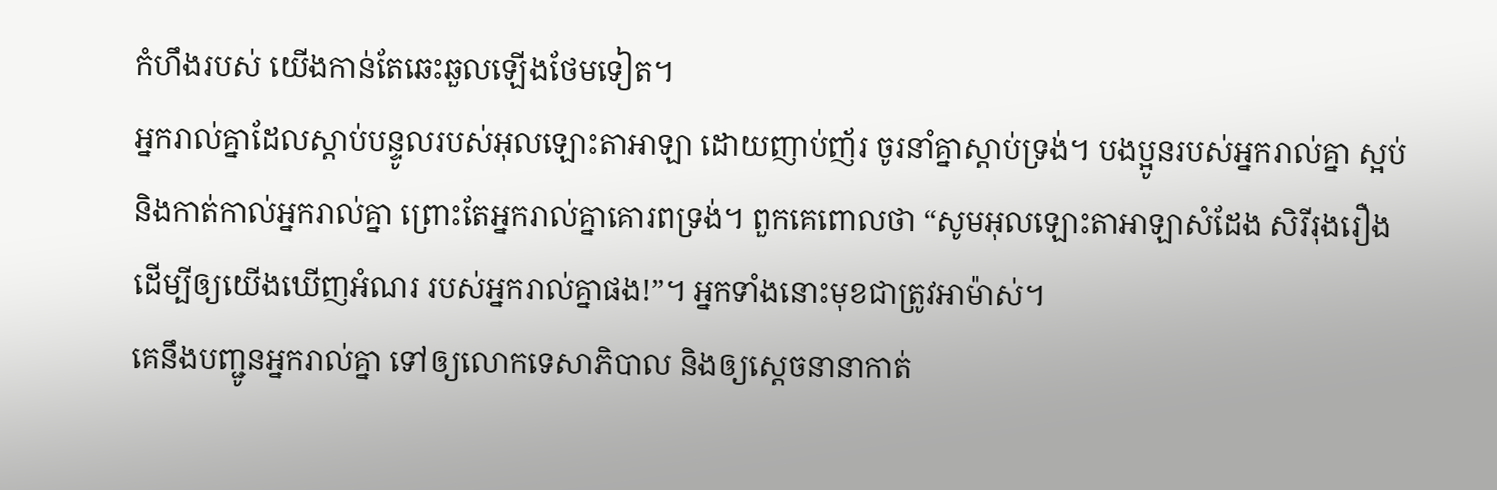កំហឹងរបស់ យើងកាន់តែឆេះឆួលឡើងថែមទៀត។
អ្នករាល់គ្នាដែលស្ដាប់បន្ទូលរបស់អុលឡោះតាអាឡា ដោយញាប់ញ័រ ចូរនាំគ្នាស្ដាប់ទ្រង់។ បងប្អូនរបស់អ្នករាល់គ្នា ស្អប់ និងកាត់កាល់អ្នករាល់គ្នា ព្រោះតែអ្នករាល់គ្នាគោរពទ្រង់។ ពួកគេពោលថា “សូមអុលឡោះតាអាឡាសំដែង សិរីរុងរឿង ដើម្បីឲ្យយើងឃើញអំណរ របស់អ្នករាល់គ្នាផង!”។ អ្នកទាំងនោះមុខជាត្រូវអាម៉ាស់។
គេនឹងបញ្ជូនអ្នករាល់គ្នា ទៅឲ្យលោកទេសាភិបាល និងឲ្យស្ដេចនានាកាត់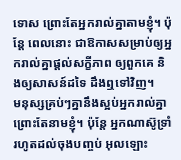ទោស ព្រោះតែអ្នករាល់គ្នាតាមខ្ញុំ។ ប៉ុន្ដែ ពេលនោះ ជាឱកាសសម្រាប់ឲ្យអ្នករាល់គ្នាផ្ដល់សក្ខីភាព ឲ្យពួកគេ និងឲ្យសាសន៍ដទៃ ដឹងឮទៅវិញ។
មនុស្សគ្រប់ៗគ្នានឹងស្អប់អ្នករាល់គ្នា ព្រោះតែនាមខ្ញុំ។ ប៉ុន្ដែ អ្នកណាស៊ូទ្រាំរហូតដល់ចុងបញ្ចប់ អុលឡោះ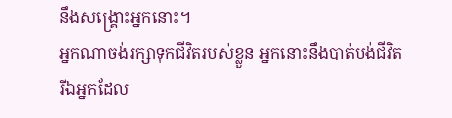នឹងសង្គ្រោះអ្នកនោះ។
អ្នកណាចង់រក្សាទុកជីវិតរបស់ខ្លួន អ្នកនោះនឹងបាត់បង់ជីវិត រីឯអ្នកដែល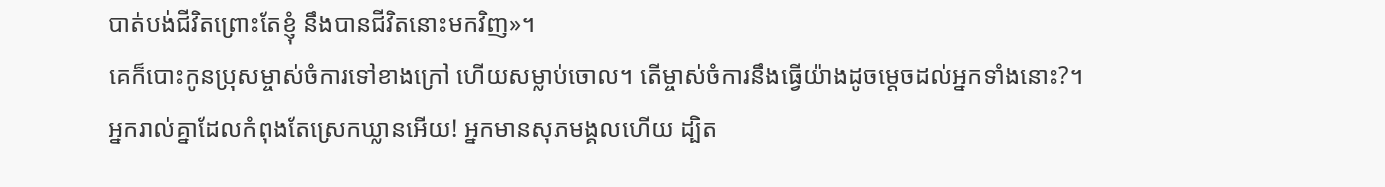បាត់បង់ជីវិតព្រោះតែខ្ញុំ នឹងបានជីវិតនោះមកវិញ»។
គេក៏បោះកូនប្រុសម្ចាស់ចំការទៅខាងក្រៅ ហើយសម្លាប់ចោល។ តើម្ចាស់ចំការនឹងធ្វើយ៉ាងដូចម្ដេចដល់អ្នកទាំងនោះ?។
អ្នករាល់គ្នាដែលកំពុងតែស្រេកឃ្លានអើយ! អ្នកមានសុភមង្គលហើយ ដ្បិត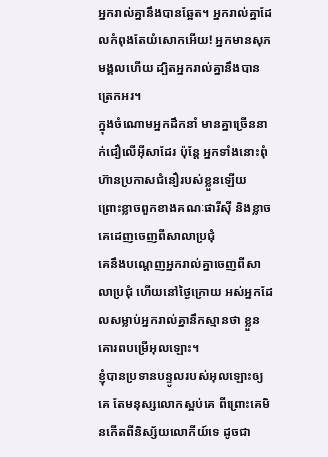អ្នករាល់គ្នានឹងបានឆ្អែត។ អ្នករាល់គ្នាដែលកំពុងតែយំសោកអើយ! អ្នកមានសុភមង្គលហើយ ដ្បិតអ្នករាល់គ្នានឹងបានត្រេកអរ។
ក្នុងចំណោមអ្នកដឹកនាំ មានគ្នាច្រើននាក់ជឿលើអ៊ីសាដែរ ប៉ុន្ដែ អ្នកទាំងនោះពុំហ៊ានប្រកាសជំនឿរបស់ខ្លួនឡើយ ព្រោះខ្លាចពួកខាងគណៈផារីស៊ី និងខ្លាចគេដេញចេញពីសាលាប្រជុំ
គេនឹងបណ្ដេញអ្នករាល់គ្នាចេញពីសាលាប្រជុំ ហើយនៅថ្ងៃក្រោយ អស់អ្នកដែលសម្លាប់អ្នករាល់គ្នានឹកស្មានថា ខ្លួនគោរពបម្រើអុលឡោះ។
ខ្ញុំបានប្រទានបន្ទូលរបស់អុលឡោះឲ្យគេ តែមនុស្សលោកស្អប់គេ ពីព្រោះគេមិនកើតពីនិស្ស័យលោកីយ៍ទេ ដូចជា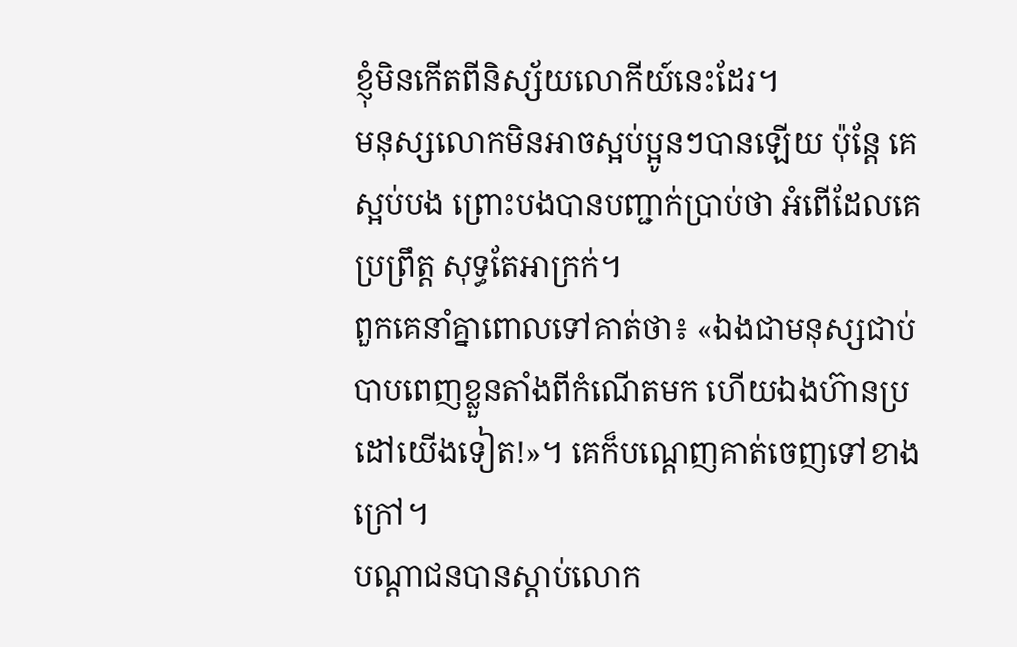ខ្ញុំមិនកើតពីនិស្ស័យលោកីយ៍នេះដែរ។
មនុស្សលោកមិនអាចស្អប់ប្អូនៗបានឡើយ ប៉ុន្ដែ គេស្អប់បង ព្រោះបងបានបញ្ជាក់ប្រាប់ថា អំពើដែលគេប្រព្រឹត្ដ សុទ្ធតែអាក្រក់។
ពួកគេនាំគ្នាពោលទៅគាត់ថា៖ «ឯងជាមនុស្សជាប់បាបពេញខ្លួនតាំងពីកំណើតមក ហើយឯងហ៊ានប្រដៅយើងទៀត!»។ គេក៏បណ្ដេញគាត់ចេញទៅខាងក្រៅ។
បណ្ដាជនបានស្ដាប់លោក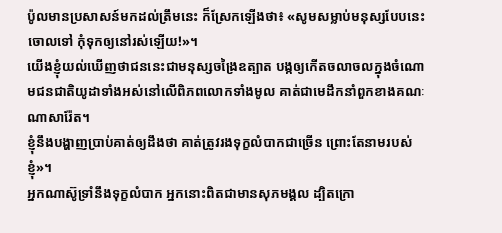ប៉ូលមានប្រសាសន៍មកដល់ត្រឹមនេះ ក៏ស្រែកឡើងថា៖ «សូមសម្លាប់មនុស្សបែបនេះចោលទៅ កុំទុកឲ្យនៅរស់ឡើយ!»។
យើងខ្ញុំយល់ឃើញថាជននេះជាមនុស្សចង្រៃឧត្បាត បង្កឲ្យកើតចលាចលក្នុងចំណោមជនជាតិយូដាទាំងអស់នៅលើពិភពលោកទាំងមូល គាត់ជាមេដឹកនាំពួកខាងគណៈណាសារ៉ែត។
ខ្ញុំនឹងបង្ហាញប្រាប់គាត់ឲ្យដឹងថា គាត់ត្រូវរងទុក្ខលំបាកជាច្រើន ព្រោះតែនាមរបស់ខ្ញុំ»។
អ្នកណាស៊ូទ្រាំនឹងទុក្ខលំបាក អ្នកនោះពិតជាមានសុភមង្គល ដ្បិតក្រោ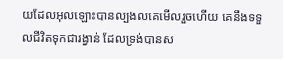យដែលអុលឡោះបានល្បងលគេមើលរួចហើយ គេនឹងទទួលជីវិតទុកជារង្វាន់ ដែលទ្រង់បានស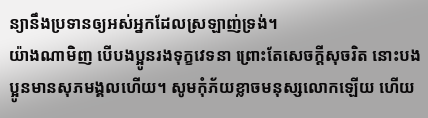ន្យានឹងប្រទានឲ្យអស់អ្នកដែលស្រឡាញ់ទ្រង់។
យ៉ាងណាមិញ បើបងប្អូនរងទុក្ខវេទនា ព្រោះតែសេចក្ដីសុចរិត នោះបងប្អូនមានសុភមង្គលហើយ។ សូមកុំភ័យខ្លាចមនុស្សលោកឡើយ ហើយ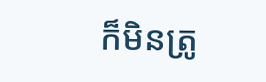ក៏មិនត្រូ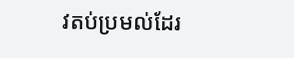វតប់ប្រមល់ដែរ